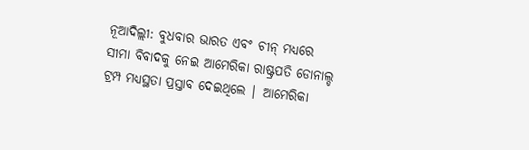ନୂଆଦିଲ୍ଲୀ: ବୁଧବାର ଭାରତ ଏବଂ ଚୀନ୍ ମଧ୍ୟରେ ସୀମା ବିବାଦକୁ ନେଇ ଆମେରିକା ରାଷ୍ଟ୍ରପତି ଡୋନାଲ୍ଡ ଟ୍ରମ୍ପ ମଧ୍ୟସ୍ଥତା ପ୍ରସ୍ତାବ ଦେଇଥିଲେ | ଆମେରିକା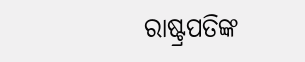ରାଷ୍ଟ୍ରପତିଙ୍କ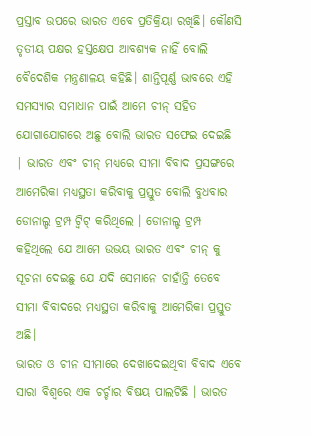ପ୍ରସ୍ତାବ ଉପରେ ଭାରତ ଏବେ ପ୍ରତିକ୍ରିୟା ରଖିଛି। କୌଣସି ତୃତୀୟ ପକ୍ଷର ହସ୍ତକ୍ଷେପ ଆବଶ୍ୟକ ନାହିଁ ବୋଲି ବୈଦେଶିକ ମନ୍ତ୍ରଣାଳୟ କହିଛି। ଶାନ୍ତିପୂର୍ଣ୍ଣ ଭାବରେ ଏହି ସମସ୍ୟାର ସମାଧାନ ପାଇଁ ଆମେ ଚୀନ୍ ସହିତ ଯୋଗାଯୋଗରେ ଅଛୁ ବୋଲି ଭାରତ ସଫେଇ ଦେଇଛି | ଭାରତ ଏବଂ ଚୀନ୍ ମଧ୍ୟରେ ସୀମା ବିବାଦ ପ୍ରସଙ୍ଗରେ ଆମେରିକା ମଧ୍ୟସ୍ଥତା କରିବାକୁ ପ୍ରସ୍ତୁତ ବୋଲି ବୁଧବାର ଡୋନାଲ୍ଡ ଟ୍ରମ୍ପ ଟ୍ୱିଟ୍ କରିଥିଲେ । ଡୋନାଲ୍ଡ ଟ୍ରମ୍ପ କହିଥିଲେ ଯେ ଆମେ ଉଭୟ ଭାରତ ଏବଂ ଚୀନ୍ କୁ ସୂଚନା ଦେଇଛୁ ଯେ ଯଦି ସେମାନେ ଚାହାଁନ୍ତି ତେବେ ସୀମା ବିବାଦରେ ମଧ୍ୟସ୍ଥତା କରିବାକୁ ଆମେରିକା ପ୍ରସ୍ତୁତ ଅଛି।
ଭାରତ ଓ ଚୀନ ସୀମାରେ ଦେଖାଦେଇଥିବା ବିବାଦ ଏବେ ସାରା ବିଶ୍ୱରେ ଏକ ଚର୍ଚ୍ଚାର ବିଷୟ ପାଲଟିଛି । ଭାରତ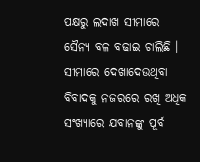ପକ୍ଷରୁ ଲଦାଖ ସୀମାରେ ସୈନ୍ୟ ବଳ ବଢାଇ ଚାଲିଛି । ସୀମାରେ ଦେଖାଦେଉଥିବା ବିବାଦକୁ ନଜରରେ ରଖି ଅଧିକ ସଂଖ୍ୟାରେ ଯବାନଙ୍କୁ ପୂର୍ବ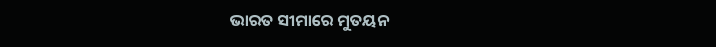ଭାରତ ସୀମାରେ ମୁତୟନ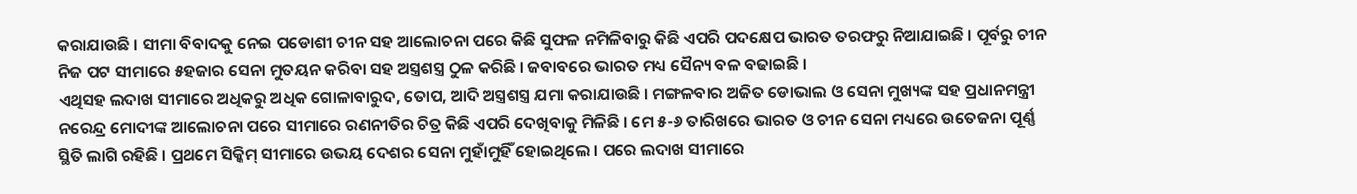କରାଯାଉଛି । ସୀମା ବିବାଦକୁ ନେଇ ପଡୋଶୀ ଚୀନ ସହ ଆଲୋଚନା ପରେ କିଛି ସୁଫଳ ନମିଳିବାରୁ କିଛି ଏପରି ପଦକ୍ଷେପ ଭାରତ ତରଫରୁ ନିଆଯାଇଛି । ପୂର୍ବରୁ ଚୀନ ନିଜ ପଟ ସୀମାରେ ୫ହଜାର ସେନା ମୁତୟନ କରିବା ସହ ଅସ୍ତ୍ରଶସ୍ତ୍ର ଠୁଳ କରିଛି । ଜବାବରେ ଭାରତ ମଧ୍ୟ ସୈନ୍ୟ ବଳ ବଢାଇଛି ।
ଏଥିସହ ଲଦାଖ ସୀମାରେ ଅଧିକରୁ ଅଧିକ ଗୋଳାବାରୁଦ, ତୋପ, ଆଦି ଅସ୍ତ୍ରଶସ୍ତ୍ର ଯମା କରାଯାଉଛି । ମଙ୍ଗଳବାର ଅଜିତ ଡୋଭାଲ ଓ ସେନା ମୁଖ୍ୟଙ୍କ ସହ ପ୍ରଧାନମନ୍ତ୍ରୀ ନରେନ୍ଦ୍ର ମୋଦୀଙ୍କ ଆଲୋଚନା ପରେ ସୀମାରେ ରଣନୀତିର ଚିତ୍ର କିଛି ଏପରି ଦେଖିବାକୁ ମିଳିଛି । ମେ ୫-୬ ତାରିଖରେ ଭାରତ ଓ ଚୀନ ସେନା ମଧ୍ୟରେ ଉତେଜନା ପୂର୍ଣ୍ଣ ସ୍ଥିତି ଲାଗି ରହିଛି । ପ୍ରଥମେ ସିକ୍କିମ୍ ସୀମାରେ ଉଭୟ ଦେଶର ସେନା ମୁହାଁମୁହିଁ ହୋଇଥିଲେ । ପରେ ଲଦାଖ ସୀମାରେ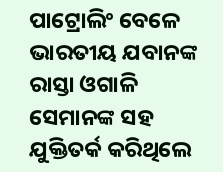ପାଟ୍ରୋଲିଂ ବେଳେ ଭାରତୀୟ ଯବାନଙ୍କ ରାସ୍ତା ଓଗାଳି ସେମାନଙ୍କ ସହ ଯୁକ୍ତିତର୍କ କରିଥିଲେ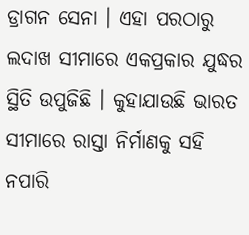ଡ୍ରାଗନ ସେନା । ଏହା ପରଠାରୁ ଲଦାଖ ସୀମାରେ ଏକପ୍ରକାର ଯୁଦ୍ଧର ସ୍ଥିତି ଉପୁଜିଛି । କୁହାଯାଉଛି ଭାରତ ସୀମାରେ ରାସ୍ତା ନିର୍ମାଣକୁ ସହି ନପାରି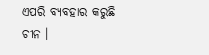ଏପରି ବ୍ୟବହାର କରୁଛି ଚୀନ ।